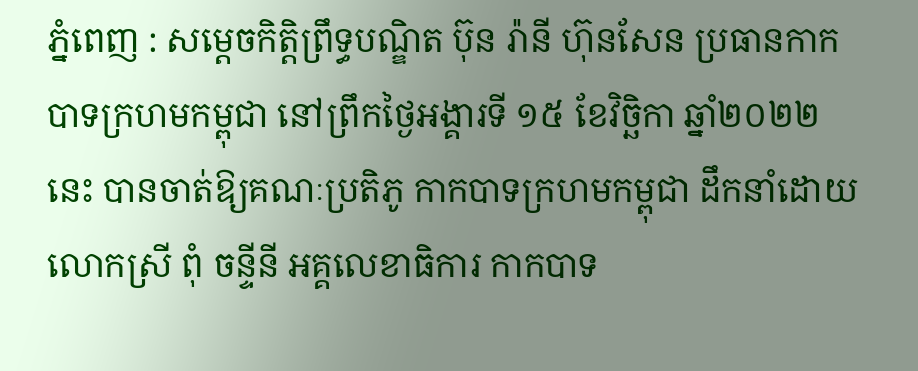ភ្នំពេញ : សម្តេចកិត្តិព្រឹទ្ធបណ្ឌិត ប៊ុន រ៉ានី ហ៊ុនសែន ប្រធានកាកបាទក្រហមកម្ពុជា នៅព្រឹកថ្ងៃអង្គារទី ១៥ ខែវិច្ឆិកា ឆ្នាំ២០២២នេះ បានចាត់ឱ្យគណៈប្រតិភូ កាកបាទក្រហមកម្ពុជា ដឹកនាំដោយ លោកស្រី ពុំ ចន្ទីនី អគ្គលេខាធិការ កាកបាទ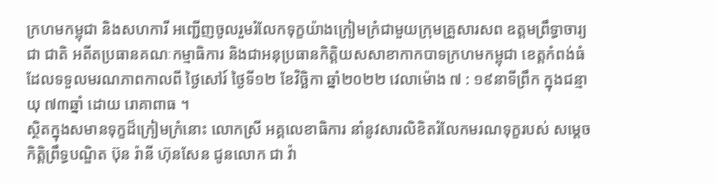ក្រហមកម្ពុជា និងសហការី អញ្ជើញចូលរួមរំលែកទុក្ខយ៉ាងក្រៀមក្រំជាមួយក្រុមគ្រួសារសព ឧត្តមព្រឹទ្ធាចារ្យ ជា ជាតិ អតីតប្រធានគណៈកម្មាធិការ និងជាអនុប្រធានកិត្តិយសសាខាកាកបាទក្រហមកម្ពុជា ខេត្តកំពង់ធំ ដែលទទួលមរណភាពកាលពី ថ្ងៃសៅរ៍ ថ្ងៃទី១២ ខែវិច្ឆិកា ឆ្នាំ២០២២ វេលាម៉ោង ៧ : ១៩នាទីព្រឹក ក្នុងជន្មាយុ ៧៣ឆ្នាំ ដោយ រោគាពាធ ។
ស្ថិតក្នុងសមានទុក្ខដ៏ក្រៀមក្រំនោះ លោកស្រី អគ្គលេខាធិការ នាំនូវសារលិខិតរំលែកមរណទុក្ខរបស់ សម្តេចកិត្តិព្រឹទ្ធបណ្ឌិត ប៊ុន រ៉ានី ហ៊ុនសែន ជូនលោក ជា វ៉ា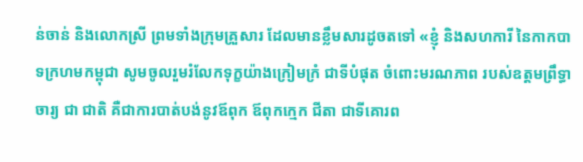ន់ចាន់ និងលោកស្រី ព្រមទាំងក្រុមគ្រួសារ ដែលមានខ្លឹមសារដូចតទៅ «ខ្ញុំ និងសហការី នៃកាកបាទក្រហមកម្ពុជា សូមចូលរួមរំលែកទុក្ខយ៉ាងក្រៀមក្រំ ជាទីបំផុត ចំពោះមរណភាព របស់ឧត្តមព្រឹទ្ធាចារ្យ ជា ជាតិ គឺជាការបាត់បង់នូវឪពុក ឪពុកក្មេក ជីតា ជាទីគោរព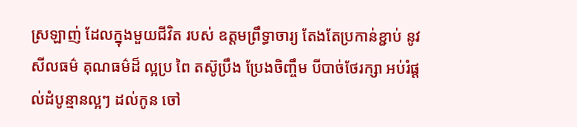ស្រឡាញ់ ដែលក្នុងមួយជីវិត របស់ ឧត្តមព្រឹទ្ធាចារ្យ តែងតែប្រកាន់ខ្ជាប់ នូវ សីលធម៌ គុណធម៌ដ៏ ល្អប្រ ពៃ តស៊ូប្រឹង ប្រែងចិញ្ចឹម បីបាច់ថែរក្សា អប់រំផ្តល់ដំបូន្មានល្អៗ ដល់កូន ចៅ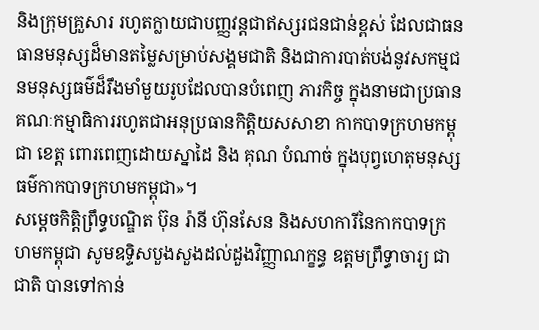និងក្រុមគ្រួសារ រហូតក្លាយជាបញ្ញវន្តជាឥស្សរជនជាន់ខ្ពស់ ដែលជាធនធានមនុស្សដ៏មានតម្លៃសម្រាប់សង្គមជាតិ និងជាការបាត់បង់នូវសកម្មជនមនុស្សធម៌ដ៏រឹងមាំមួយរូបដែលបានបំពេញ ភារកិច្ច ក្នុងនាមជាប្រធានគណៈកម្មាធិការរហូតជាអនុប្រធានកិត្តិយសសាខា កាកបាទក្រហមកម្ពុជា ខេត្ត ពោរពេញដោយស្នាដៃ និង គុណ បំណាច់ ក្នុងបុព្វហេតុមនុស្សធម៌កាកបាទក្រហមកម្ពុជា»។
សម្តេចកិត្តិព្រឹទ្ធបណ្ឌិត ប៊ុន រ៉ានី ហ៊ុនសែន និងសហការីនៃកាកបាទក្រហមកម្ពុជា សូមឧទ្ទិសបួងសួងដល់ដួងវិញ្ញាណក្ខន្ធ ឧត្តមព្រឹទ្ធាចារ្យ ជា ជាតិ បានទៅកាន់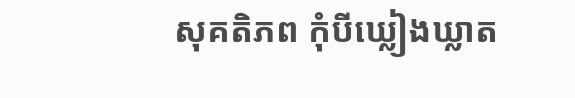សុគតិភព កុំបីឃ្លៀងឃ្លាត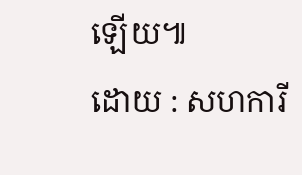ឡើយ៕
ដោយ : សហការី